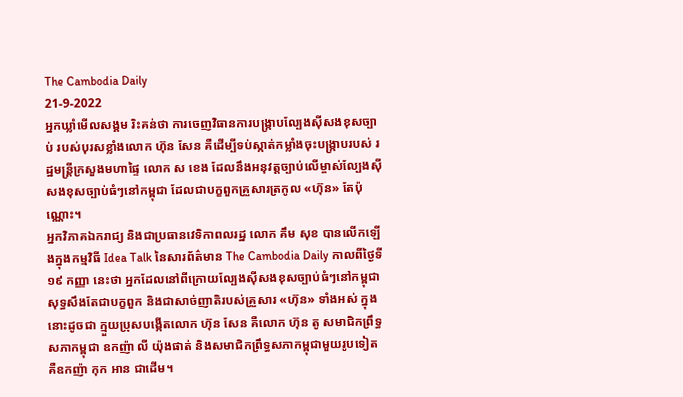The Cambodia Daily
21-9-2022
អ្នកឃ្លាំមើលសង្គម រិះគន់ថា ការចេញវិធានការបង្ក្រាបល្បែងស៊ីសងខុសច្បាប់ របស់បុរសខ្លាំងលោក ហ៊ុន សែន គឺដើម្បីទប់ស្កាត់កម្លាំងចុះបង្ក្រាបរបស់ រដ្ឋមន្ត្រីក្រសួងមហាផ្ទៃ លោក ស ខេង ដែលនឹងអនុវត្តច្បាប់លើម្ចាស់ល្បែងស៊ីសងខុសច្បាប់ធំៗនៅកម្ពុជា ដែលជាបក្ខពួកគ្រួសារត្រកូល «ហ៊ុន» តែប៉ុណ្ណោះ។
អ្នកវិភាគឯករាជ្យ និងជាប្រធានវេទិកាពលរដ្ឋ លោក គឹម សុខ បានលើកឡើងក្នុងកម្មវិធី Idea Talk នៃសារព័ត៌មាន The Cambodia Daily កាលពីថ្ងៃទី១៩ កញ្ញា នេះថា អ្នកដែលនៅពីក្រោយល្បែងស៊ីសងខុសច្បាប់ធំៗនៅកម្ពុជា សុទ្ធសឹងតែជាបក្ខពួក និងជាសាច់ញាតិរបស់គ្រួសារ «ហ៊ុន» ទាំងអស់ ក្នុងនោះដូចជា ក្មួយប្រុសបង្កើតលោក ហ៊ុន សែន គឺលោក ហ៊ុន តូ សមាជិកព្រឹទ្ធសភាកម្ពុជា ឧកញ៉ា លី យ៉ុងផាត់ និងសមាជិកព្រឹទ្ធសភាកម្ពុជាមួយរូបទៀត គឺឧកញ៉ា កុក អាន ជាដើម។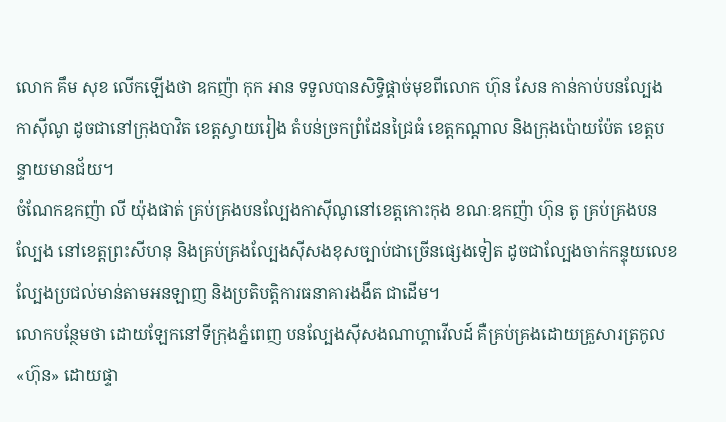លោក គឹម សុខ លើកឡើងថា ឧកញ៉ា កុក អាន ទទួលបានសិទ្ធិផ្ដាច់មុខពីលោក ហ៊ុន សែន កាន់កាប់បនល្បែងកាស៊ីណូ ដូចជានៅក្រុងបាវិត ខេត្តស្វាយរៀង តំបន់ច្រកព្រំដែនជ្រៃធំ ខេត្តកណ្តាល និងក្រុងប៉ោយប៉ែត ខេត្តបន្ទាយមានជ័យ។
ចំណែកឧកញ៉ា លី យ៉ុងផាត់ គ្រប់គ្រងបនល្បែងកាស៊ីណូនៅខេត្តកោះកុង ខណៈឧកញ៉ា ហ៊ុន តូ គ្រប់គ្រងបនល្បែង នៅខេត្តព្រះសីហនុ និងគ្រប់គ្រងល្បែងស៊ីសងខុសច្បាប់ជាច្រើនផ្សេងទៀត ដូចជាល្បែងចាក់កន្ទុយលេខ ល្បែងប្រជល់មាន់តាមអនឡាញ និងប្រតិបត្តិការធនាគារងងឹត ជាដើម។
លោកបន្ថែមថា ដោយឡែកនៅទីក្រុងភ្នំពេញ បនល្បែងស៊ីសងណាហ្គាវើលដ៍ គឺគ្រប់គ្រងដោយគ្រួសារត្រកូល «ហ៊ុន» ដោយផ្ទា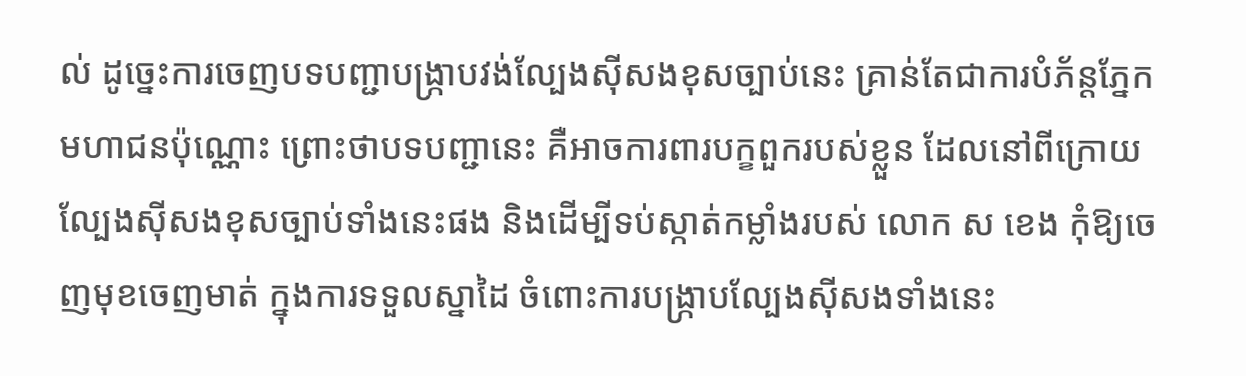ល់ ដូច្នេះការចេញបទបញ្ជាបង្ក្រាបវង់ល្បែងស៊ីសងខុសច្បាប់នេះ គ្រាន់តែជាការបំភ័ន្តភ្នែកមហាជនប៉ុណ្ណោះ ព្រោះថាបទបញ្ជានេះ គឺអាចការពារបក្ខពួករបស់ខ្លួន ដែលនៅពីក្រោយល្បែងស៊ីសងខុសច្បាប់ទាំងនេះផង និងដើម្បីទប់ស្កាត់កម្លាំងរបស់ លោក ស ខេង កុំឱ្យចេញមុខចេញមាត់ ក្នុងការទទួលស្នាដៃ ចំពោះការបង្ក្រាបល្បែងស៊ីសងទាំងនេះ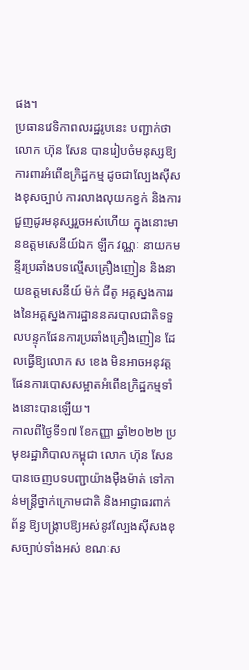ផង។
ប្រធានវេទិកាពលរដ្ឋរូបនេះ បញ្ជាក់ថា លោក ហ៊ុន សែន បានរៀបចំមនុស្សឱ្យការពារអំពើឧក្រិដ្ឋកម្ម ដូចជាល្បែងស៊ីសងខុសច្បាប់ ការលាងលុយកខ្វក់ និងការជួញដូរមនុស្សរួចអស់ហើយ ក្នុងនោះមានឧត្តមសេនីយ៍ឯក ឡឹក វណ្ណៈ នាយកមន្ទីរប្រឆាំងបទល្មើសគ្រឿងញៀន និងនាយឧត្តមសេនីយ៍ ម៉ក់ ជីតូ អគ្គស្នងការរងនៃអគ្គស្នងការដ្ឋាននគរបាលជាតិទទួលបន្ទុកផែនការប្រឆាំងគ្រឿងញៀន ដែលធ្វើឱ្យលោក ស ខេង មិនអាចអនុវត្តផែនការបោសសម្អាតអំពើឧក្រិដ្ឋកម្មទាំងនោះបានឡើយ។
កាលពីថ្ងៃទី១៧ ខែកញ្ញា ឆ្នាំ២០២២ ប្រមុខរដ្ឋាភិបាលកម្ពុជា លោក ហ៊ុន សែន បានចេញបទបញ្ជាយ៉ាងម៉ឺងម៉ាត់ ទៅកាន់មន្ត្រីថ្នាក់ក្រោមជាតិ និងអាជ្ញាធរពាក់ព័ន្ធ ឱ្យបង្ក្រាបឱ្យអស់នូវល្បែងស៊ីសងខុសច្បាប់ទាំងអស់ ខណៈស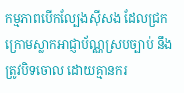កម្មភាពបើកល្បែងស៊ីសង ដែលជ្រកក្រោមស្លាកអាជ្ញាប័ណ្ណស្របច្បាប់ នឹងត្រូវបិទចោល ដោយគ្មានករ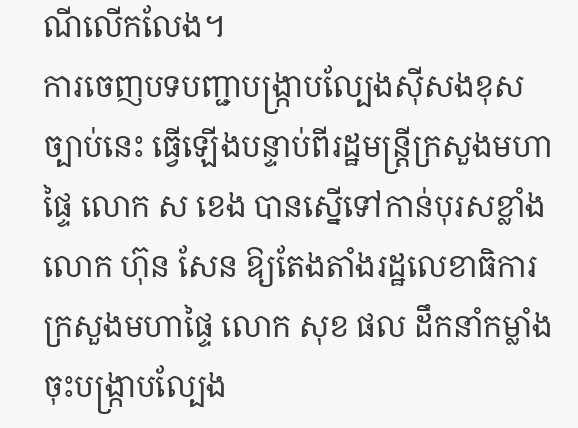ណីលើកលែង។
ការចេញបទបញ្ជាបង្ក្រាបល្បែងស៊ីសងខុសច្បាប់នេះ ធ្វើឡើងបន្ទាប់ពីរដ្ឋមន្ត្រីក្រសួងមហាផ្ទៃ លោក ស ខេង បានស្នើទៅកាន់បុរសខ្លាំង លោក ហ៊ុន សែន ឱ្យតែងតាំងរដ្ឋលេខាធិការក្រសួងមហាផ្ទៃ លោក សុខ ផល ដឹកនាំកម្លាំងចុះបង្ក្រាបល្បែង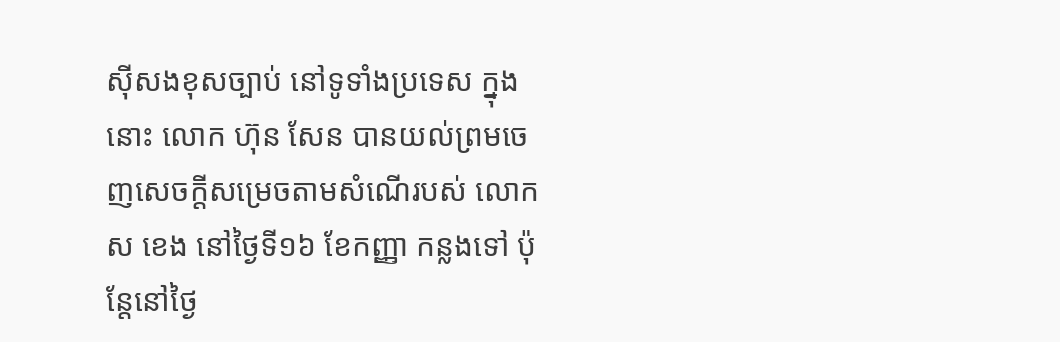ស៊ីសងខុសច្បាប់ នៅទូទាំងប្រទេស ក្នុងនោះ លោក ហ៊ុន សែន បានយល់ព្រមចេញសេចក្តីសម្រេចតាមសំណើរបស់ លោក ស ខេង នៅថ្ងៃទី១៦ ខែកញ្ញា កន្លងទៅ ប៉ុន្តែនៅថ្ងៃ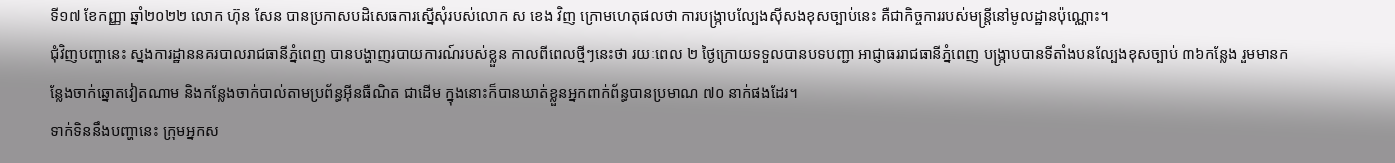ទី១៧ ខែកញ្ញា ឆ្នាំ២០២២ លោក ហ៊ុន សែន បានប្រកាសបដិសេធការស្នើសុំរបស់លោក ស ខេង វិញ ក្រោមហេតុផលថា ការបង្ក្រាបល្បែងស៊ីសងខុសច្បាប់នេះ គឺជាកិច្ចការរបស់មន្ត្រីនៅមូលដ្ឋានប៉ុណ្ណោះ។
ជុំវិញបញ្ហានេះ ស្នងការដ្ឋាននគរបាលរាជធានីភ្នំពេញ បានបង្ហាញរបាយការណ៍របស់ខ្លួន កាលពីពេលថ្មីៗនេះថា រយៈពេល ២ ថ្ងៃក្រោយទទួលបានបទបញ្ជា អាជ្ញាធររាជធានីភ្នំពេញ បង្ក្រាបបានទីតាំងបនល្បែងខុសច្បាប់ ៣៦កន្លែង រួមមានកន្លែងចាក់ឆ្នោតវៀតណាម និងកន្លែងចាក់បាល់តាមប្រព័ន្ធអ៊ីនធឺណិត ជាដើម ក្នុងនោះក៏បានឃាត់ខ្លួនអ្នកពាក់ព័ន្ធបានប្រមាណ ៧០ នាក់ផងដែរ។
ទាក់ទិននឹងបញ្ហានេះ ក្រុមអ្នកស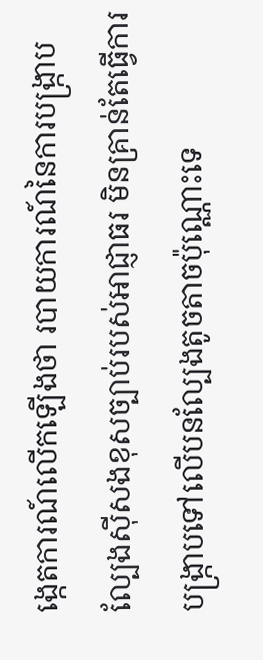ង្កេតការណ៍លើកឡើងថា របាយការណ៍នៃការបង្ក្រាបល្បែងស៊ីសងខុសច្បាប់របស់អាជ្ញាធរ មិនគ្រាន់តែធ្វើការបង្ក្រាបទៅលើបនល្បែងតូចតាចប៉ុណ្ណោះទេ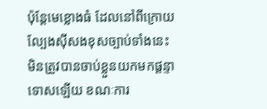ប៉ុន្តែមេខ្លោងធំ ដែលនៅពីក្រោយល្បែងស៊ីសងខុសច្បាប់ទាំងនេះ មិនត្រូវបានចាប់ខ្លួនយកមកផ្ដន្ទាទោសឡើយ ខណៈការ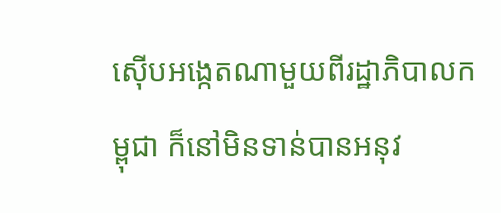ស៊ើបអង្កេតណាមួយពីរដ្ឋាភិបាលកម្ពុជា ក៏នៅមិនទាន់បានអនុវ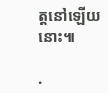ត្តនៅឡើយនោះ៕

.